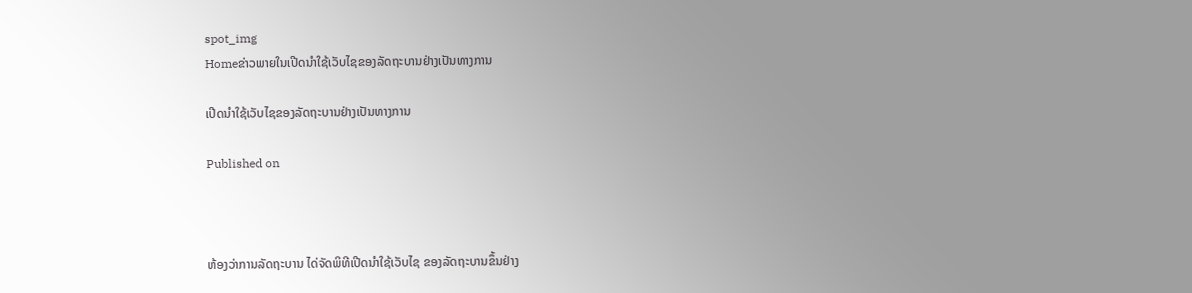spot_img
Homeຂ່າວພາຍໃນເປີດນຳໃຊ້ເວັບໄຊຂອງລັດຖະບານຢ່າງເປັນທາງການ

ເປີດນຳໃຊ້ເວັບໄຊຂອງລັດຖະບານຢ່າງເປັນທາງການ

Published on



ຫ້ອງວ່າການລັດຖະບານ ໄດ່ຈັດພິທີເປີດນຳໃຊ້ເວັບໄຊ ຂອງລັດຖະບານຂຶ້ນຢ່າງ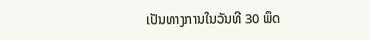ເປັນທາງການໃນວັນທີ 30 ພຶດ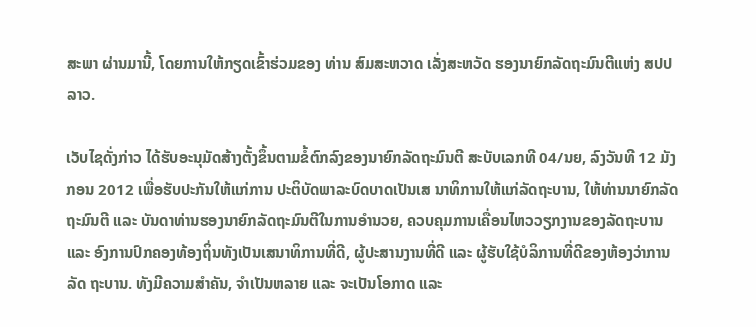ສະພາ ຜ່ານມານີ້, ໂດຍການໃຫ້ກຽດເຂົ້າຮ່ວມຂອງ ທ່ານ ສົມສະຫວາດ ເລັ່ງສະຫວັດ ຮອງນາຍົກລັດຖະມົນຕີແຫ່ງ ສປປ ລາວ.

ເວັບໄຊດັ່ງກ່າວ ໄດ້ຮັບອະນຸມັດສ້າງຕັ້ງຂຶ້ນຕາມຂໍ້ຕົກລົງຂອງນາຍົກລັດຖະມົນຕີ ສະບັບເລກທີ 04/ນຍ, ລົງວັນທີ 12 ມັງກອນ 2012 ເພື່ອຮັບປະກັນໃຫ້ແກ່ການ ປະຕິບັດພາລະບົດບາດເປັນເສ ນາທິການໃຫ້ແກ່ລັດຖະບານ, ໃຫ້ທ່ານນາຍົກລັດ ຖະມົນຕີ ແລະ ບັນດາທ່ານຮອງນາຍົກລັດຖະມົນຕີໃນການອຳນວຍ, ຄວບຄຸມການເຄື່ອນໄຫວວຽກງານຂອງລັດຖະບານ ແລະ ອົງການປົກຄອງທ້ອງຖິ່ນທັງເປັນເສນາທິການທີ່ດີ, ຜູ້ປະສານງານທີ່ດີ ແລະ ຜູ້ຮັບໃຊ້ບໍລິການທີ່ດີຂອງຫ້ອງວ່າການລັດ ຖະບານ. ທັງມີຄວາມສຳຄັນ, ຈຳເປັນຫລາຍ ແລະ ຈະເປັນໂອກາດ ແລະ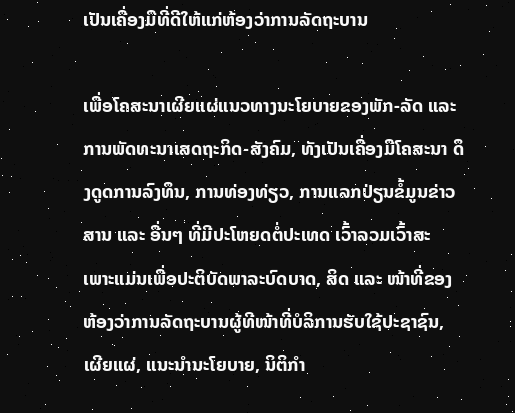ເປັນເຄື່ອງມືທີ່ດີໃຫ້ແກ່ຫ້ອງວ່າການລັດຖະບານ

ເພື່ອໂຄສະນາເຜີຍແຜ່ແນວທາງນະໂຍບາຍຂອງພັກ-ລັດ ແລະ ການພັດທະນາເສດຖະກິດ-ສັງຄົມ, ທັງເປັນເຄື່ອງມືໂຄສະນາ ດຶງດູດການລົງທຶນ, ການທ່ອງທ່ຽວ, ການແລກປ່ຽນຂໍ້ມູນຂ່າວສານ ແລະ ອື່ນໆ ທີ່ມີປະໂຫຍດຕໍ່ປະເທດ ເວົ້າລວມເວົ້າສະ ເພາະແມ່ນເພື່ອປະຕິບັດພາລະບົດບາດ, ສິດ ແລະ ໜ້າທີ່ຂອງຫ້ອງວ່າການລັດຖະບານຜູ້ທີໜ້າທີ່ບໍລິການຮັບໃຊ້ປະຊາຊົນ, ເຜີຍແຜ່, ແນະນຳນະໂຍບາຍ, ນິຕິກຳ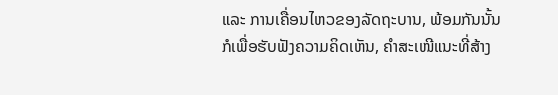ແລະ ການເຄື່ອນໄຫວຂອງລັດຖະບານ, ພ້ອມກັນນັ້ນກໍເພື່ອຮັບຟັງຄວາມຄິດເຫັນ, ຄຳສະເໜີແນະທີ່ສ້າງ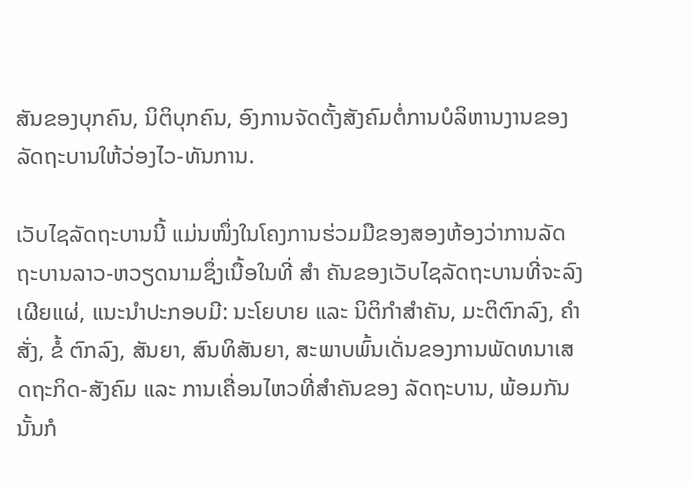ສັນຂອງບຸກຄົນ, ນິຕິບຸກຄົນ, ອົງການຈັດຕັ້ງສັງຄົມຕໍ່ການບໍລິຫານງານຂອງລັດຖະບານໃຫ້ວ່ອງໄວ-ທັນການ.

ເວັບໄຊລັດຖະບານນີ້ ແມ່ນໜຶ່ງໃນໂຄງການຮ່ວມມືຂອງສອງຫ້ອງວ່າການລັດຖະບານລາວ-ຫວຽດນາມຊຶ່ງເນື້ອໃນທີ່ ສຳ ຄັນຂອງເວັບໄຊລັດຖະບານທີ່ຈະລົງເຜີຍແຜ່, ແນະນຳປະກອບມີ: ນະໂຍບາຍ ແລະ ນິຕິກຳສຳຄັນ, ມະຕິຕົກລົງ, ຄຳສັ່ງ, ຂໍ້ ຕົກລົງ, ສັນຍາ, ສົນທິສັນຍາ, ສະພາບພົ້ນເດັ່ນຂອງການພັດທນາເສດຖະກິດ-ສັງຄົມ ແລະ ການເຄື່ອນໄຫວທີ່ສຳຄັນຂອງ ລັດຖະບານ, ພ້ອມກັນນັ້ນກໍ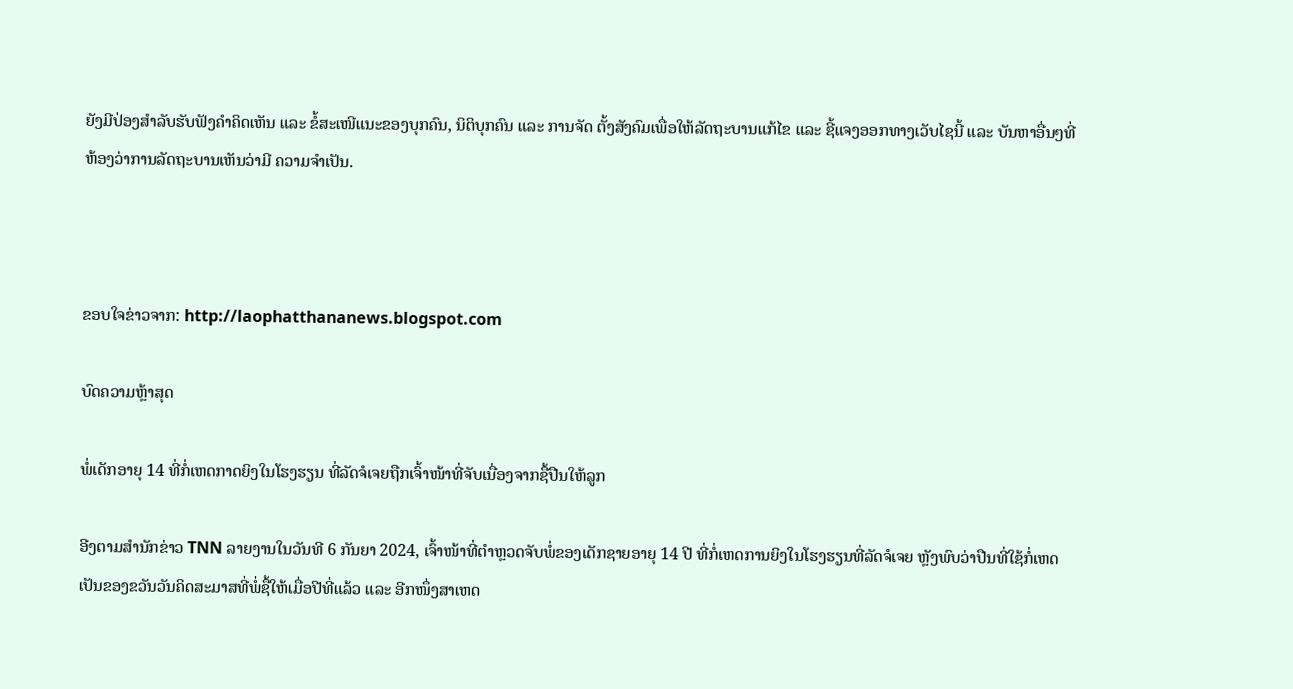ຍັງມີປ່ອງສຳລັບຮັບຟັງຄຳຄິດເຫັນ ແລະ ຂໍ້ສະເໜີແນະຂອງບຸກຄົນ, ນິຕິບຸກຄົນ ແລະ ການຈັດ ຕັ້ງສັງຄົມເພື່ອໃຫ້ລັດຖະບານແກ້ໄຂ ແລະ ຊີ້ແຈງອອກທາງເວັບໄຊນີ້ ແລະ ບັນຫາອື່ນໆທີ່ຫ້ອງວ່າການລັດຖະບານເຫັນວ່າມີ ຄວາມຈຳເປັນ.



ຂອບໃຈຂ່າວຈາກ: http://laophatthananews.blogspot.com

ບົດຄວາມຫຼ້າສຸດ

ພໍ່ເດັກອາຍຸ 14 ທີ່ກໍ່ເຫດກາດຍິງໃນໂຮງຮຽນ ທີ່ລັດຈໍເຈຍຖືກເຈົ້າໜ້າທີ່ຈັບເນື່ອງຈາກຊື້ປືນໃຫ້ລູກ

ອີງຕາມສຳນັກຂ່າວ TNN ລາຍງານໃນວັນທີ 6 ກັນຍາ 2024, ເຈົ້າໜ້າທີ່ຕຳຫຼວດຈັບພໍ່ຂອງເດັກຊາຍອາຍຸ 14 ປີ ທີ່ກໍ່ເຫດການຍິງໃນໂຮງຮຽນທີ່ລັດຈໍເຈຍ ຫຼັງພົບວ່າປືນທີ່ໃຊ້ກໍ່ເຫດເປັນຂອງຂວັນວັນຄິດສະມາສທີ່ພໍ່ຊື້ໃຫ້ເມື່ອປີທີ່ແລ້ວ ແລະ ອີກໜຶ່ງສາເຫດ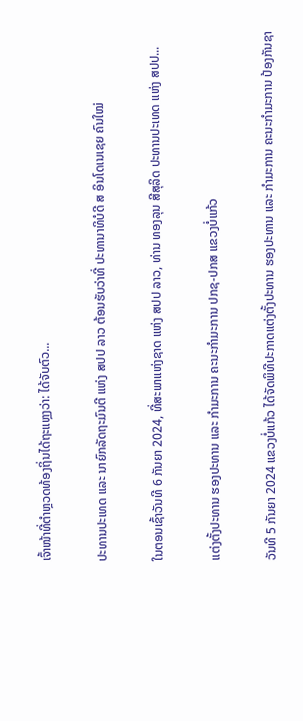ເຈົ້າໜ້າທີ່ຕຳຫຼວດທ້ອງຖິ່ນໄດ້ຖະແຫຼງວ່າ: ໄດ້ຈັບຕົວ...

ປະທານປະເທດ ແລະ ນາຍົກລັດຖະມົນຕີ ແຫ່ງ ສປປ ລາວ ຕ້ອນຮັບວ່າທີ່ ປະທານາທິບໍດີ ສ ອິນໂດເນເຊຍ ຄົນໃໝ່

ໃນຕອນເຊົ້າວັນທີ 6 ກັນຍາ 2024, ທີ່ສະພາແຫ່ງຊາດ ແຫ່ງ ສປປ ລາວ, ທ່ານ ທອງລຸນ ສີສຸລິດ ປະທານປະເທດ ແຫ່ງ ສປປ...

ແຕ່ງຕັ້ງປະທານ ຮອງປະທານ ແລະ ກຳມະການ ຄະນະກຳມະການ ປກຊ-ປກສ ແຂວງບໍ່ແກ້ວ

ວັນທີ 5 ກັນຍາ 2024 ແຂວງບໍ່ແກ້ວ ໄດ້ຈັດພິທີປະກາດແຕ່ງຕັ້ງປະທານ ຮອງປະທານ ແລະ ກຳມະການ ຄະນະກຳມະການ ປ້ອງກັນຊາ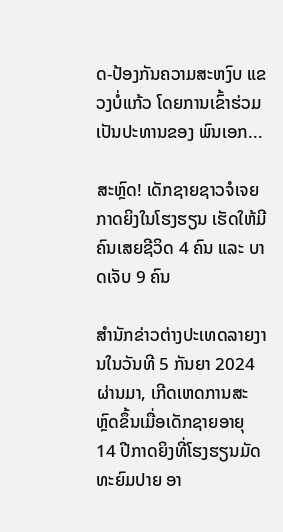ດ-ປ້ອງກັນຄວາມສະຫງົບ ແຂວງບໍ່ແກ້ວ ໂດຍການເຂົ້າຮ່ວມເປັນປະທານຂອງ ພົນເອກ...

ສະຫຼົດ! ເດັກຊາຍຊາວຈໍເຈຍກາດຍິງໃນໂຮງຮຽນ ເຮັດໃຫ້ມີຄົນເສຍຊີວິດ 4 ຄົນ ແລະ ບາດເຈັບ 9 ຄົນ

ສຳນັກຂ່າວຕ່າງປະເທດລາຍງານໃນວັນທີ 5 ກັນຍາ 2024 ຜ່ານມາ, ເກີດເຫດການສະຫຼົດຂຶ້ນເມື່ອເດັກຊາຍອາຍຸ 14 ປີກາດຍິງທີ່ໂຮງຮຽນມັດທະຍົມປາຍ ອາ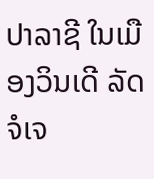ປາລາຊີ ໃນເມືອງວິນເດີ ລັດຈໍເຈ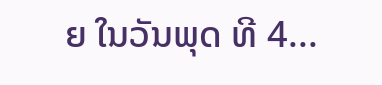ຍ ໃນວັນພຸດ ທີ 4...